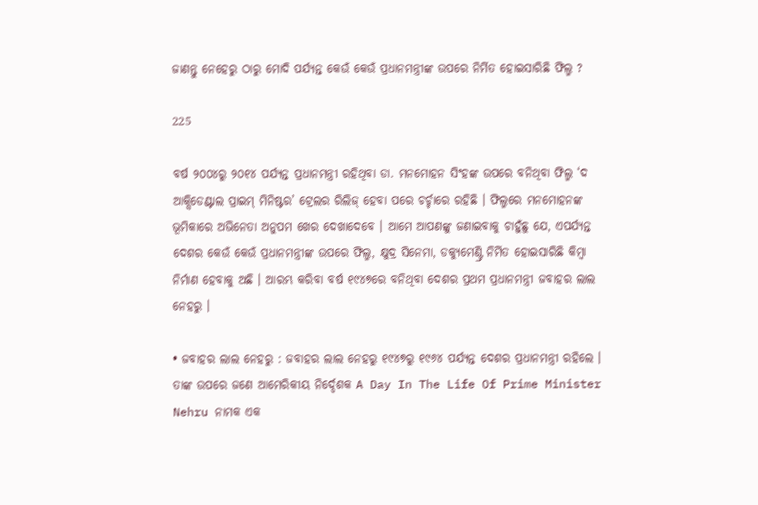ଜାଣନ୍ତୁ ନେହେରୁ ଠାରୁ ମୋଦି ପର୍ଯ୍ୟନ୍ତ କେଉଁ କେଉଁ ପ୍ରଧାନମନ୍ତ୍ରୀଙ୍କ ଉପରେ ନିର୍ମିତ ହୋଇସାରିଛି ଫିଲ୍ମ ?

225

ବର୍ଷ ୨୦୦୪ରୁ ୨୦୧୪ ପର୍ଯ୍ୟନ୍ତ ପ୍ରଧାନମନ୍ତ୍ରୀ ରହିଥିବା ଡା. ମନମୋହନ ସିଂହଙ୍କ ଉପରେ ବନିଥିବା ଫିଲ୍ମ ‘ଦ ଆକ୍ସିଡେଣ୍ଟାଲ ପ୍ରାଇମ୍ ମିନିଷ୍ଟର’ ଟ୍ରେଲର ରିଲିଜ୍ ହେବା ପରେ ଚର୍ଚ୍ଚାରେ ରହିଛି । ଫିଲ୍ମରେ ମନମୋହନଙ୍କ ଭୂମିକାରେ ଅଭିନେତା ଅନୁପମ ଖେର ଦେଖାଦେବେ । ଆମେ ଆପଣଙ୍କୁ ଜଣାଇବାକୁ ଚାହୁଁଛୁ ଯେ, ଏପର୍ଯ୍ୟନ୍ତ ଦେଶର କେଉଁ କେଉଁ ପ୍ରଧାନମନ୍ତ୍ରୀଙ୍କ ଉପରେ ଫିଲ୍ମ, କ୍ଷୁଦ୍ର ସିନେମା, ଡକ୍ୟୁମେଣ୍ଟ୍ରି ନିର୍ମିତ ହୋଇସାରିଛି କିମ୍ବା ନିର୍ମାଣ ହେବାକୁ ଅଛି । ଆରମ୍ଭ କରିବା ବର୍ଷ ୧୯୪୭ରେ ବନିଥିବା ଦେଶର ପ୍ରଥମ ପ୍ରଧାନମନ୍ତ୍ରୀ ଜବାହର ଲାଲ ନେହରୁ ।

• ଜବାହର ଲାଲ ନେହରୁ : ଜବାହର ଲାଲ ନେହରୁ ୧୯୪୭ରୁ ୧୯୬୪ ପର୍ଯ୍ୟନ୍ତ ଦେଶର ପ୍ରଧାନମନ୍ତ୍ରୀ ରହିଲେ । ତାଙ୍କ ଉପରେ ଜଣେ ଆମେରିକୀୟ ନିର୍ଦ୍ଦେଶକ A Day In The Life Of Prime Minister Nehru ନାମକ ଏକ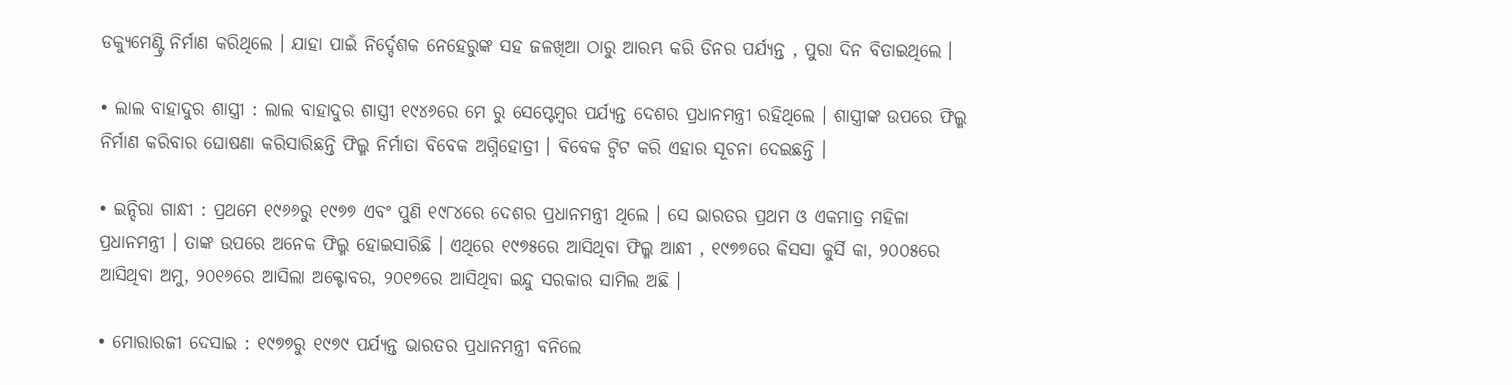ଡକ୍ୟୁମେଣ୍ଟ୍ରି ନିର୍ମାଣ କରିଥିଲେ । ଯାହା ପାଇଁ ନିର୍ଦ୍ଦେଶକ ନେହେରୁଙ୍କ ସହ ଜଳଖିଆ ଠାରୁ ଆରମ୍ଭ କରି ଡିନର ପର୍ଯ୍ୟନ୍ତ , ପୁରା ଦିନ ବିତାଇଥିଲେ ।

• ଲାଲ ବାହାଦୁର ଶାସ୍ତ୍ରୀ : ଲାଲ ବାହାଦୁର ଶାସ୍ତ୍ରୀ ୧୯୪୬ରେ ମେ ରୁ ସେପ୍ଟେମ୍ବର ପର୍ଯ୍ୟନ୍ତ ଦେଶର ପ୍ରଧାନମନ୍ତ୍ରୀ ରହିଥିଲେ । ଶାସ୍ତ୍ରୀଙ୍କ ଉପରେ ଫିଲ୍ମ ନିର୍ମାଣ କରିବାର ଘୋଷଣା କରିସାରିଛନ୍ତି ଫିଲ୍ମ ନିର୍ମାତା ବିବେକ ଅଗ୍ନିହୋତ୍ରୀ । ବିବେକ ଟ୍ୱିଟ କରି ଏହାର ସୂଚନା ଦେଇଛନ୍ତି ।

• ଇନ୍ଦିରା ଗାନ୍ଧୀ : ପ୍ରଥମେ ୧୯୬୬ରୁ ୧୯୭୭ ଏବଂ ପୁଣି ୧୯୮୪ରେ ଦେଶର ପ୍ରଧାନମନ୍ତ୍ରୀ ଥିଲେ । ସେ ଭାରତର ପ୍ରଥମ ଓ ଏକମାତ୍ର ମହିଳା ପ୍ରଧାନମନ୍ତ୍ରୀ । ତାଙ୍କ ଉପରେ ଅନେକ ଫିଲ୍ମ ହୋଇସାରିଛି । ଏଥିରେ ୧୯୭୫ରେ ଆସିଥିବା ଫିଲ୍ମ ଆନ୍ଧୀ , ୧୯୭୭ରେ କିସସା କୁର୍ସି କା, ୨୦୦୫ରେ ଆସିଥିବା ଅମୁ, ୨୦୧୬ରେ ଆସିଲା ଅକ୍ଟୋବର, ୨୦୧୭ରେ ଆସିଥିବା ଇନ୍ଦୁ ସରକାର ସାମିଲ ଅଛି ।

• ମୋରାରଜୀ ଦେସାଇ : ୧୯୭୭ରୁ ୧୯୭୯ ପର୍ଯ୍ୟନ୍ତ ଭାରତର ପ୍ରଧାନମନ୍ତ୍ରୀ ବନିଲେ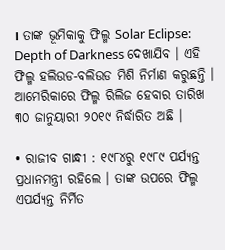। ତାଙ୍କ ଭୂମିକାକୁ ଫିଲ୍ମ Solar Eclipse: Depth of Darkness ଦେଖାଯିବ । ଏହି ଫିଲ୍ମ ହଲିଉଡ-ବଲିଉଡ ମିଶି ନିର୍ମାଣ କରୁଛନ୍ତି । ଆମେରିକାରେ ଫିଲ୍ମ ରିଲିଜ ହେବାର ତାରିଖ ୩୦ ଜାନୁୟାରୀ ୨୦୧୯ ନିର୍ଦ୍ଧାରିତ ଅଛି ।

• ରାଜୀବ ଗାନ୍ଧୀ : ୧୯୮୪ରୁ ୧୯୮୯ ପର୍ଯ୍ୟନ୍ତ ପ୍ରଧାନମନ୍ତ୍ରୀ ରହିଲେ । ତାଙ୍କ ଉପରେ ଫିଲ୍ମ ଏପର୍ଯ୍ୟନ୍ତ ନିର୍ମିତ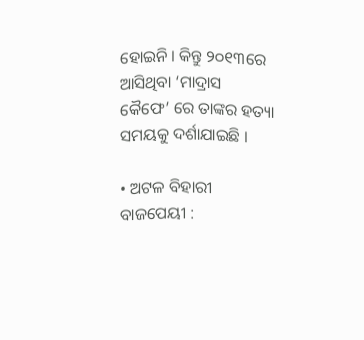ହୋଇନି । କିନ୍ତୁ ୨୦୧୩ରେ ଆସିଥିବା ‘ମାଦ୍ରାସ କୈଫେ’ ରେ ତାଙ୍କର ହତ୍ୟା ସମୟକୁ ଦର୍ଶାଯାଇଛି ।

• ଅଟଳ ବିହାରୀ ବାଜପେୟୀ :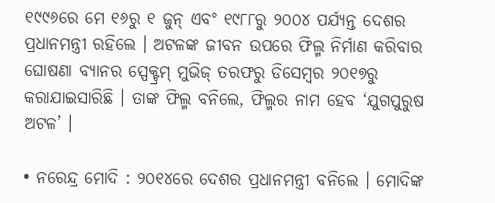୧୯୯୬ରେ ମେ ୧୬ରୁ ୧ ଜୁନ୍ ଏବଂ ୧୯୮୮ରୁ ୨୦୦୪ ପର୍ଯ୍ୟନ୍ତ ଦେଶର ପ୍ରଧାନମନ୍ତ୍ରୀ ରହିଲେ । ଅଟଳଙ୍କ ଜୀବନ ଉପରେ ଫିଲ୍ମ ନିର୍ମାଣ କରିବାର ଘୋଷଣା ବ୍ୟାନର ସ୍ପେକ୍ଟ୍ରମ୍ ମୁଭିଜ୍ ତରଫରୁ ଡିସେମ୍ବର ୨୦୧୭ରୁ କରାଯାଇସାରିଛି । ତାଙ୍କ ଫିଲ୍ମ ବନିଲେ, ଫିଲ୍ମର ନାମ ହେବ ‘ଯୁଗପୁରୁଷ ଅଟଳ’ ।

• ନରେନ୍ଦ୍ର ମୋଦି : ୨୦୧୪ରେ ଦେଶର ପ୍ରଧାନମନ୍ତ୍ରୀ ବନିଲେ । ମୋଦିଙ୍କ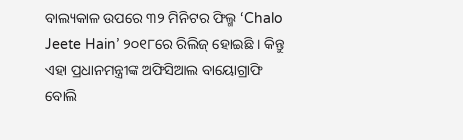ବାଲ୍ୟକାଳ ଉପରେ ୩୨ ମିନିଟର ଫିଲ୍ମ ‘Chalo Jeete Hain’ ୨୦୧୮ରେ ରିଲିଜ୍ ହୋଇଛି । କିନ୍ତୁ ଏହା ପ୍ରଧାନମନ୍ତ୍ରୀଙ୍କ ଅଫିସିଆଲ ବାୟୋଗ୍ରାଫି ବୋଲି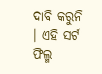ଦାବି କରୁନି । ଏହି ସର୍ଟ ଫିଲ୍ମ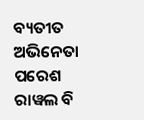ବ୍ୟତୀତ ଅଭିନେତା ପରେଶ ରାୱଲ ବି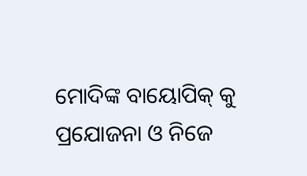ମୋଦିଙ୍କ ବାୟୋପିକ୍ କୁ ପ୍ରଯୋଜନା ଓ ନିଜେ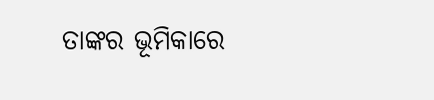ତାଙ୍କର ଭୂମିକାରେ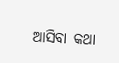ଆସିବା କଥା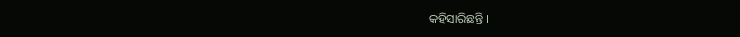କହିସାରିଛନ୍ତି ।